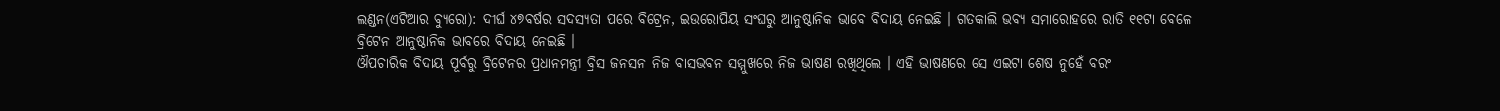ଲଣ୍ଡନ(ଏଟିଆର ବ୍ୟୁରୋ): ଦୀର୍ଘ ୪୭ବର୍ଷର ସଦସ୍ୟତା ପରେ ବିଟ୍ରେନ, ଇଉରୋପିୟ ସଂଘରୁ ଆନୁଷ୍ଠାନିକ ଭାବେ ବିଦାୟ ନେଇଛି । ଗତକାଲି ଭବ୍ୟ ସମାରୋହରେ ରାତି ୧୧ଟା ବେଳେ ବ୍ରିଟେନ ଆନୁଷ୍ଠାନିକ ଭାବରେ ବିଦାୟ ନେଇଛି ।
ଔପଚାରିକ ବିଦାୟ ପୂର୍ବରୁ ବ୍ରିଟେନର ପ୍ରଧାନମନ୍ତ୍ରୀ ବ୍ରିସ ଜନସନ ନିଜ ବାସଭବନ ସମ୍ମୁଖରେ ନିଜ ଭାଷଣ ରଖିଥିଲେ । ଏହି ଭାଷଣରେ ସେ ଏଇଟା ଶେଷ ନୁହେଁ ବରଂ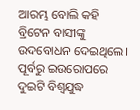ଆରମ୍ଭ ବୋଲି କହି ବ୍ରିଟେନ ବାସୀଙ୍କୁ ଉଦବୋଧନ ଦେଇଥିଲେ।
ପୂର୍ବରୁ ଇଉରୋପରେ ଦୁଇଟି ବିଶ୍ୱଯୁଦ୍ଧ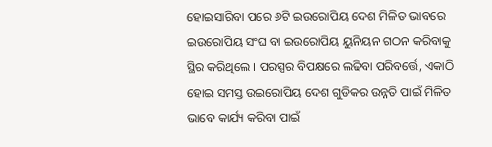ହୋଇସାରିବା ପରେ ୬ଟି ଇଉରୋପିୟ ଦେଶ ମିଳିତ ଭାବରେ ଇଉରୋପିୟ ସଂଘ ବା ଇଉରୋପିୟ ୟୁନିୟନ ଗଠନ କରିବାକୁ ସ୍ଥିର କରିଥିଲେ । ପରସ୍ପର ବିପକ୍ଷରେ ଲଢିବା ପରିବର୍ତ୍ତେ, ଏକାଠି ହୋଇ ସମସ୍ତ ଉଇରୋପିୟ ଦେଶ ଗୁଡିକର ଉନ୍ନତି ପାଇଁ ମିଳିତ ଭାବେ କାର୍ଯ୍ୟ କରିବା ପାଇଁ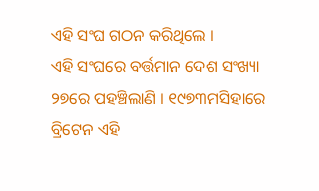ଏହି ସଂଘ ଗଠନ କରିଥିଲେ ।
ଏହି ସଂଘରେ ବର୍ତ୍ତମାନ ଦେଶ ସଂଖ୍ୟା ୨୭ରେ ପହଞ୍ଚିଲାଣି । ୧୯୭୩ମସିହାରେ ବ୍ରିଟେନ ଏହି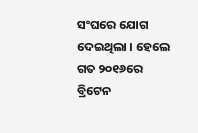ସଂଘରେ ଯୋଗ ଦେଇଥିଲା । ହେଲେ ଗତ ୨୦୧୬ରେ ବ୍ରିଟେନ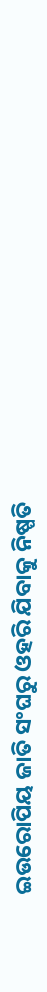ଇଉରୋପିୟ ଜାତି ସଂଘରୁ ଓହରି ଯିବାକୁ ନିଷ୍ପତି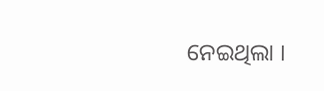ନେଇଥିଲା ।